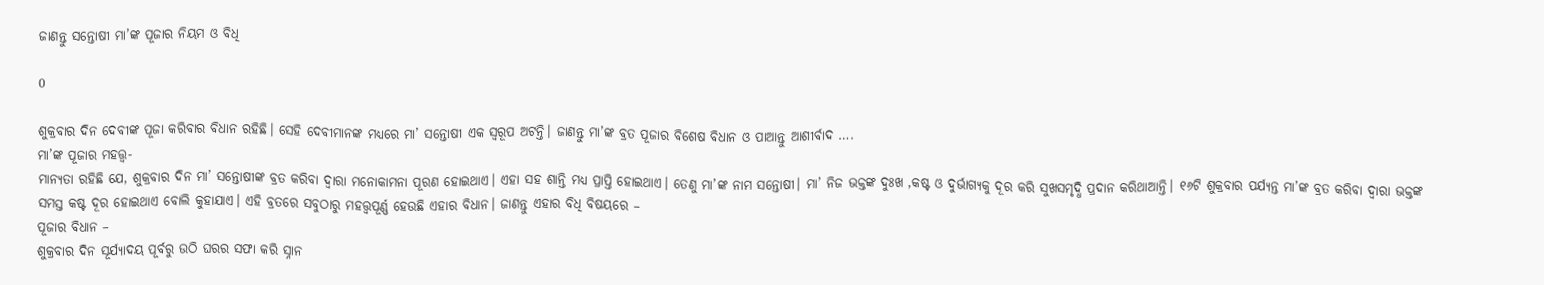ଜାଣନ୍ତୁ ସନ୍ତୋଷୀ ମା’ଙ୍କ ପୂଜାର ନିୟମ ଓ ବିଧି

0

ଶୁକ୍ରବାର ଦିନ ଦେବୀଙ୍କ ପୂଜା କରିବାର ବିଧାନ ରହିଛି। ସେହି ଦେବୀମାନଙ୍କ ମଧ୍ୟରେ ମା’ ସନ୍ତୋଷୀ ଏକ ସ୍ୱରୂପ ଅଟନ୍ତି। ଜାଣନ୍ତୁ ମା’ଙ୍କ ବ୍ରତ ପୂଜାର ବିଶେଷ ବିଧାନ ଓ ପାଆନ୍ତୁ ଆଶୀର୍ବାଦ ….
ମା’ଙ୍କ ପୂଜାର ମହତ୍ତ୍ୱ-
ମାନ୍ୟତା ରହିଛି ଯେ, ଶୁକ୍ରବାର ଦିନ ମା’ ସନ୍ତୋଷୀଙ୍କ ବ୍ରତ କରିବା ଦ୍ୱାରା ମନୋକାମନା ପୂରଣ ହୋଇଥାଏ। ଏହା ସହ ଶାନ୍ତି ମଧ୍ୟ ପ୍ରାପ୍ତି ହୋଇଥାଏ। ତେଣୁ ମା’ଙ୍କ ନାମ ସନ୍ତୋଷୀ। ମା’ ନିଜ ଭକ୍ତଙ୍କ ଦୁଃଖ ,କଷ୍ଟ ଓ ଦୁର୍ଭାଗ୍ୟକୁ ଦୂର କରି ସୁଖସମୃଦ୍ଧି ପ୍ରଦାନ କରିଥାଆନ୍ତି। ୧୬ଟି ଶୁକ୍ରବାର ପର୍ଯ୍ୟନ୍ତ ମା’ଙ୍କ ବ୍ରତ କରିବା ଦ୍ୱାରା ଭକ୍ତଙ୍କ ସମସ୍ତ କଷ୍ଟ ଦୂର ହୋଇଥାଏ ବୋଲି କୁହାଯାଏ। ଏହି ବ୍ରତରେ ସବୁଠାରୁ ମହତ୍ତ୍ୱପୂର୍ଣ୍ଣ ହେଉଛି ଏହାର ବିଧାନ। ଜାଣନ୍ତୁ ଏହାର ବିଧି ବିଷୟରେ –
ପୂଜାର ବିଧାନ –
ଶୁକ୍ରବାର ଦିନ ସୂର୍ଯ୍ୟାଦୟ ପୂର୍ବରୁ ଉଠି ଘରର ସଫା କରି ସ୍ନାନ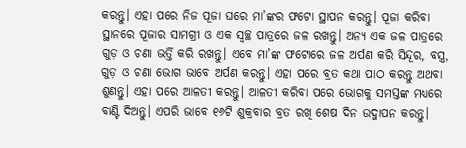କରନ୍ତୁ। ଏହା ପରେ ନିଜ ପୂଜା ଘରେ ମା’ଙ୍କର ଫଟୋ ସ୍ଥାପନ କରନ୍ତୁ। ପୂଜା କରିବା ସ୍ଥାନରେ ପୂଜାର ସାମଗ୍ରୀ ଓ ଏକ ସ୍ୱଚ୍ଛ ପାତ୍ରରେ ଜଳ ରଖନ୍ତୁ। ଅନ୍ୟ ଏକ ଜଳ ପାତ୍ରରେ ଗୁଡ଼ ଓ ଚଣା ଭର୍ତ୍ତି କରି ରଖନ୍ତୁ। ଏବେ ମା’ଙ୍କ ଫଟୋରେ ଜଳ ଅର୍ପଣ କରି ସିନ୍ଦୂର, ବସ୍ତ୍ର, ଗୁଡ଼ ଓ ଚଣା ଭୋଗ ଭାବେ ଅର୍ପଣ କରନ୍ତୁ। ଏହା ପରେ ବ୍ରତ କଥା ପାଠ କରନ୍ତୁ ଅଥବା ଶୁଣନ୍ତୁ। ଏହା ପରେ ଆଳତୀ କରନ୍ତୁ। ଆଳତୀ କରିବା ପରେ ଭୋଗକୁ ସମସ୍ତଙ୍କ ମଧ୍ୟରେ ବାଣ୍ଟି ଦିଅନ୍ତୁ। ଏପରି ଭାବେ ୧୬ଟି ଶୁକ୍ରବାର ବ୍ରତ ରଖି ଶେଷ ଦିନ ଉଦ୍ଜାପନ କରନ୍ତୁ।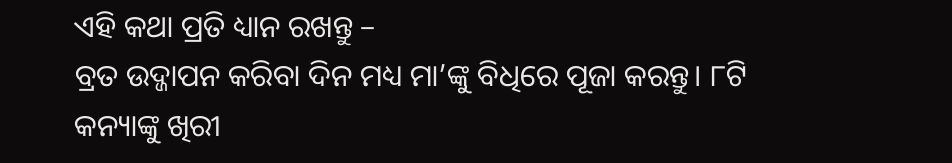ଏହି କଥା ପ୍ରତି ଧ୍ୟାନ ରଖନ୍ତୁ –
ବ୍ରତ ଉଦ୍ଜାପନ କରିବା ଦିନ ମଧ୍ୟ ମା’ଙ୍କୁ ବିଧିରେ ପୂଜା କରନ୍ତୁ। ୮ଟି କନ୍ୟାଙ୍କୁ ଖିରୀ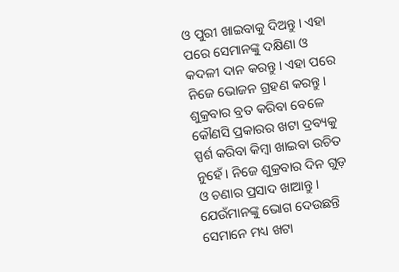ଓ ପୁରୀ ଖାଇବାକୁ ଦିଅନ୍ତୁ। ଏହା ପରେ ସେମାନଙ୍କୁ ଦକ୍ଷିଣା ଓ କଦଳୀ ଦାନ କରନ୍ତୁ। ଏହା ପରେ ନିଜେ ଭୋଜନ ଗ୍ରହଣ କରନ୍ତୁ। ଶୁକ୍ରବାର ବ୍ରତ କରିବା ବେଳେ କୌଣସି ପ୍ରକାରର ଖଟା ଦ୍ରବ୍ୟକୁ ସ୍ପର୍ଶ କରିବା କିମ୍ବା ଖାଇବା ଉଚିତ ନୁହେଁ। ନିଜେ ଶୁକ୍ରବାର ଦିନ ଗୁଡ଼ ଓ ଚଣାର ପ୍ରସାଦ ଖାଆନ୍ତୁ। ଯେଉଁମାନଙ୍କୁ ଭୋଗ ଦେଉଛନ୍ତି ସେମାନେ ମଧ୍ୟ ଖଟା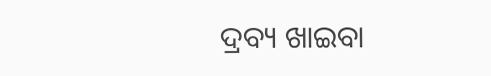ଦ୍ରବ୍ୟ ଖାଇବା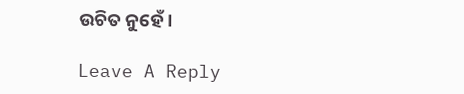ଉଚିତ ନୁହେଁ।

Leave A Reply